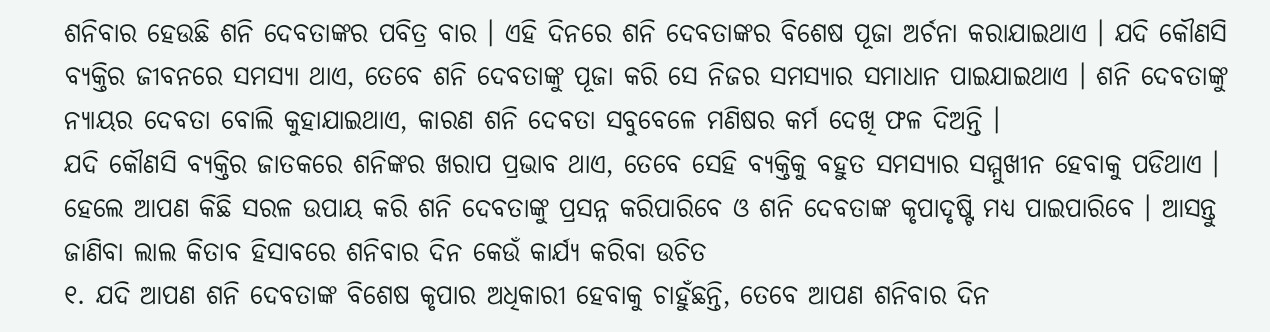ଶନିବାର ହେଉଛି ଶନି ଦେବତାଙ୍କର ପବିତ୍ର ବାର । ଏହି ଦିନରେ ଶନି ଦେବତାଙ୍କର ବିଶେଷ ପୂଜା ଅର୍ଚନା କରାଯାଇଥାଏ । ଯଦି କୌଣସି ବ୍ୟକ୍ତିର ଜୀବନରେ ସମସ୍ୟା ଥାଏ, ତେବେ ଶନି ଦେବତାଙ୍କୁ ପୂଜା କରି ସେ ନିଜର ସମସ୍ୟାର ସମାଧାନ ପାଇଯାଇଥାଏ । ଶନି ଦେବତାଙ୍କୁ ନ୍ୟାୟର ଦେବତା ବୋଲି କୁହାଯାଇଥାଏ, କାରଣ ଶନି ଦେବତା ସବୁବେଳେ ମଣିଷର କର୍ମ ଦେଖି ଫଳ ଦିଅନ୍ତି ।
ଯଦି କୌଣସି ବ୍ୟକ୍ତିର ଜାତକରେ ଶନିଙ୍କର ଖରାପ ପ୍ରଭାବ ଥାଏ, ତେବେ ସେହି ବ୍ୟକ୍ତିକୁ ବହୁତ ସମସ୍ୟାର ସମ୍ମୁଖୀନ ହେବାକୁ ପଡିଥାଏ । ହେଲେ ଆପଣ କିଛି ସରଳ ଉପାୟ କରି ଶନି ଦେବତାଙ୍କୁ ପ୍ରସନ୍ନ କରିପାରିବେ ଓ ଶନି ଦେବତାଙ୍କ କୃପାଦୃଷ୍ଟି ମଧ୍ୟ ପାଇପାରିବେ । ଆସନ୍ତୁ ଜାଣିବା ଲାଲ କିତାବ ହିସାବରେ ଶନିବାର ଦିନ କେଉଁ କାର୍ଯ୍ୟ କରିବା ଉଚିତ
୧. ଯଦି ଆପଣ ଶନି ଦେବତାଙ୍କ ବିଶେଷ କୃପାର ଅଧିକାରୀ ହେବାକୁ ଚାହୁଁଛନ୍ତି, ତେବେ ଆପଣ ଶନିବାର ଦିନ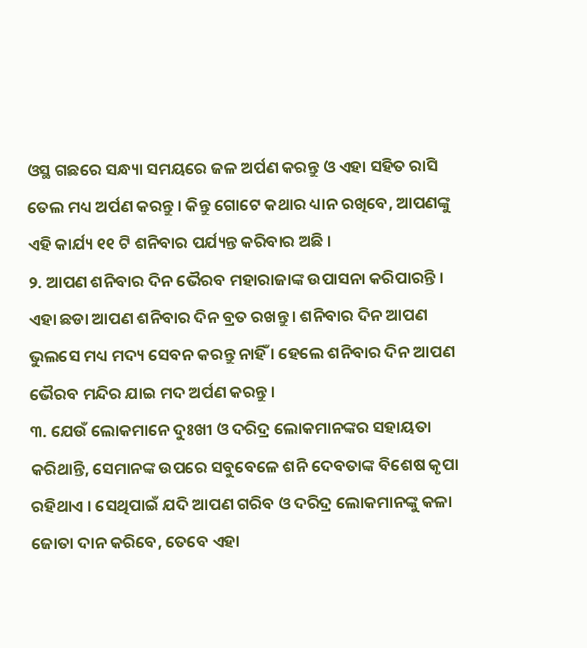ଓସ୍ଥ ଗଛରେ ସନ୍ଧ୍ୟା ସମୟରେ ଜଳ ଅର୍ପଣ କରନ୍ତୁ ଓ ଏହା ସହିତ ରାସି ତେଲ ମଧ୍ୟ ଅର୍ପଣ କରନ୍ତୁ । କିନ୍ତୁ ଗୋଟେ କଥାର ଧ୍ୟାନ ରଖିବେ, ଆପଣଙ୍କୁ ଏହି କାର୍ଯ୍ୟ ୧୧ ଟି ଶନିବାର ପର୍ଯ୍ୟନ୍ତ କରିବାର ଅଛି ।
୨. ଆପଣ ଶନିବାର ଦିନ ଭୈରବ ମହାରାଜାଙ୍କ ଉପାସନା କରିପାରନ୍ତି । ଏହା ଛଡା ଆପଣ ଶନିବାର ଦିନ ବ୍ରତ ରଖନ୍ତୁ । ଶନିବାର ଦିନ ଆପଣ ଭୁଲସେ ମଧ୍ୟ ମଦ୍ୟ ସେବନ କରନ୍ତୁ ନାହିଁ । ହେଲେ ଶନିବାର ଦିନ ଆପଣ ଭୈରବ ମନ୍ଦିର ଯାଇ ମଦ ଅର୍ପଣ କରନ୍ତୁ ।
୩. ଯେଉଁ ଲୋକମାନେ ଦୁଃଖୀ ଓ ଦରିଦ୍ର ଲୋକମାନଙ୍କର ସହାୟତା କରିଥାନ୍ତି, ସେମାନଙ୍କ ଉପରେ ସବୁବେଳେ ଶନି ଦେବତାଙ୍କ ବିଶେଷ କୃପା ରହିଥାଏ । ସେଥିପାଇଁ ଯଦି ଆପଣ ଗରିବ ଓ ଦରିଦ୍ର ଲୋକମାନଙ୍କୁ କଳା ଜୋତା ଦାନ କରିବେ, ତେବେ ଏହା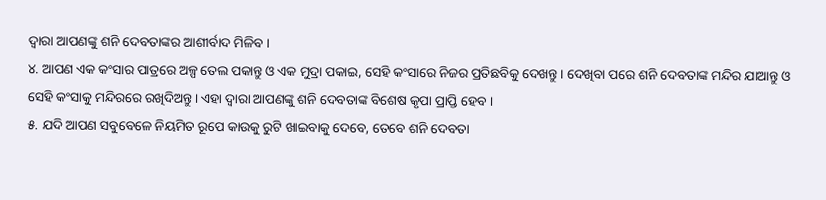ଦ୍ଵାରା ଆପଣଙ୍କୁ ଶନି ଦେବତାଙ୍କର ଆଶୀର୍ବାଦ ମିଳିବ ।
୪. ଆପଣ ଏକ କଂସାର ପାତ୍ରରେ ଅଳ୍ପ ତେଲ ପକାନ୍ତୁ ଓ ଏକ ମୁଦ୍ରା ପକାଇ, ସେହି କଂସାରେ ନିଜର ପ୍ରତିଛବିକୁ ଦେଖନ୍ତୁ । ଦେଖିବା ପରେ ଶନି ଦେବତାଙ୍କ ମନ୍ଦିର ଯାଆନ୍ତୁ ଓ ସେହି କଂସାକୁ ମନ୍ଦିରରେ ରଖିଦିଅନ୍ତୁ । ଏହା ଦ୍ଵାରା ଆପଣଙ୍କୁ ଶନି ଦେବତାଙ୍କ ବିଶେଷ କୃପା ପ୍ରାପ୍ତି ହେବ ।
୫. ଯଦି ଆପଣ ସବୁବେଳେ ନିୟମିତ ରୂପେ କାଉକୁ ରୁଟି ଖାଇବାକୁ ଦେବେ, ତେବେ ଶନି ଦେବତା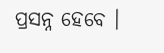ପ୍ରସନ୍ନ ହେବେ ।